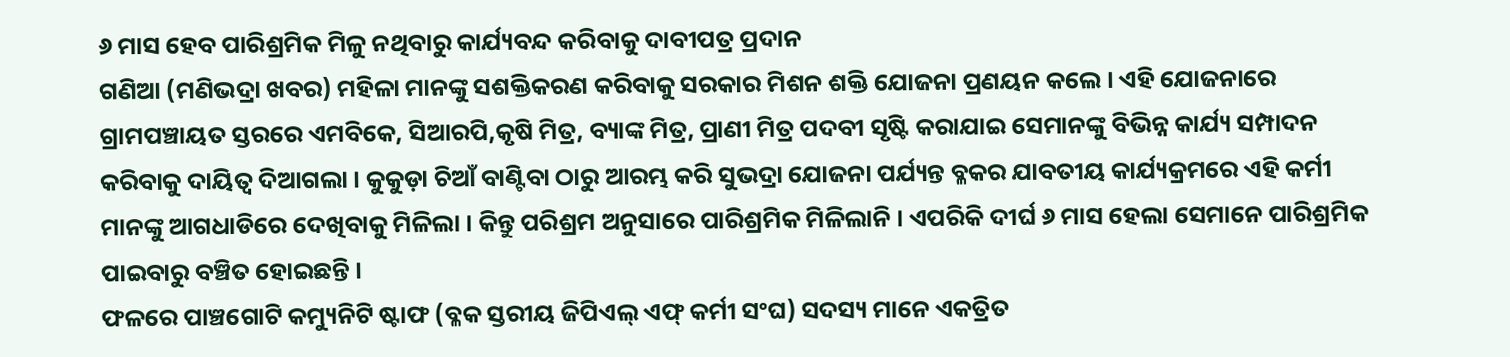୬ ମାସ ହେବ ପାରିଶ୍ରମିକ ମିଳୁ ନଥିବାରୁ କାର୍ଯ୍ୟବନ୍ଦ କରିବାକୁ ଦାବୀପତ୍ର ପ୍ରଦାନ
ଗଣିଆ (ମଣିଭଦ୍ରା ଖବର) ମହିଳା ମାନଙ୍କୁ ସଶକ୍ତିକରଣ କରିବାକୁ ସରକାର ମିଶନ ଶକ୍ତି ଯୋଜନା ପ୍ରଣୟନ କଲେ । ଏହି ଯୋଜନାରେ ଗ୍ରାମପଞ୍ଚାୟତ ସ୍ତରରେ ଏମବିକେ, ସିଆରପି,କୃଷି ମିତ୍ର, ବ୍ୟାଙ୍କ ମିତ୍ର, ପ୍ରାଣୀ ମିତ୍ର ପଦବୀ ସୃଷ୍ଟି କରାଯାଇ ସେମାନଙ୍କୁ ବିଭିନ୍ନ କାର୍ଯ୍ୟ ସମ୍ପାଦନ କରିବାକୁ ଦାୟିତ୍ୱ ଦିଆଗଲା । କୁକୁଡ଼ା ଚିଆଁ ବାଣ୍ଟିବା ଠାରୁ ଆରମ୍ଭ କରି ସୁଭଦ୍ରା ଯୋଜନା ପର୍ଯ୍ୟନ୍ତ ବ୍ଳକର ଯାବତୀୟ କାର୍ଯ୍ୟକ୍ରମରେ ଏହି କର୍ମୀ ମାନଙ୍କୁ ଆଗଧାଡିରେ ଦେଖିବାକୁ ମିଳିଲା । କିନ୍ତୁ ପରିଶ୍ରମ ଅନୁସାରେ ପାରିଶ୍ରମିକ ମିଳିଲାନି । ଏପରିକି ଦୀର୍ଘ ୬ ମାସ ହେଲା ସେମାନେ ପାରିଶ୍ରମିକ ପାଇବାରୁ ବଞ୍ଚିତ ହୋଇଛନ୍ତି ।
ଫଳରେ ପାଞ୍ଚଗୋଟି କମ୍ୟୁନିଟି ଷ୍ଟାଫ (ବ୍ଳକ ସ୍ତରୀୟ ଜିପିଏଲ୍ ଏଫ୍ କର୍ମୀ ସଂଘ) ସଦସ୍ୟ ମାନେ ଏକତ୍ରିତ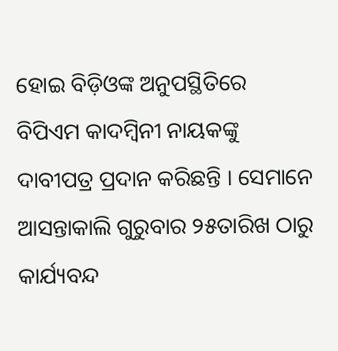ହୋଇ ବିଡ଼ିଓଙ୍କ ଅନୁପସ୍ଥିତିରେ ବିପିଏମ କାଦମ୍ବିନୀ ନାୟକଙ୍କୁ ଦାବୀପତ୍ର ପ୍ରଦାନ କରିଛନ୍ତି । ସେମାନେ ଆସନ୍ତାକାଲି ଗୁରୁବାର ୨୫ତାରିଖ ଠାରୁ କାର୍ଯ୍ୟବନ୍ଦ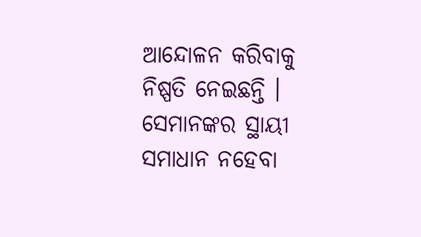ଆନ୍ଦୋଳନ କରିବାକୁ ନିଷ୍ପତି ନେଇଛନ୍ତି । ସେମାନଙ୍କର ସ୍ଥାୟୀ ସମାଧାନ ନହେବା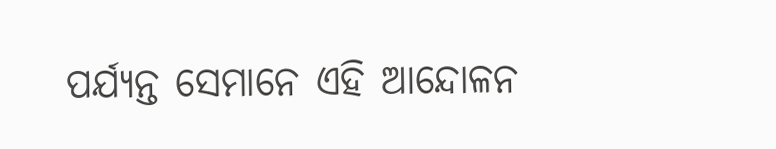ପର୍ଯ୍ୟନ୍ତ ସେମାନେ ଏହି ଆନ୍ଦୋଳନ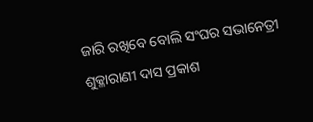ଜାରି ରଖିବେ ବୋଲି ସଂଘର ସଭାନେତ୍ରୀ ଶୁକ୍ଳାରାଣୀ ଦାସ ପ୍ରକାଶ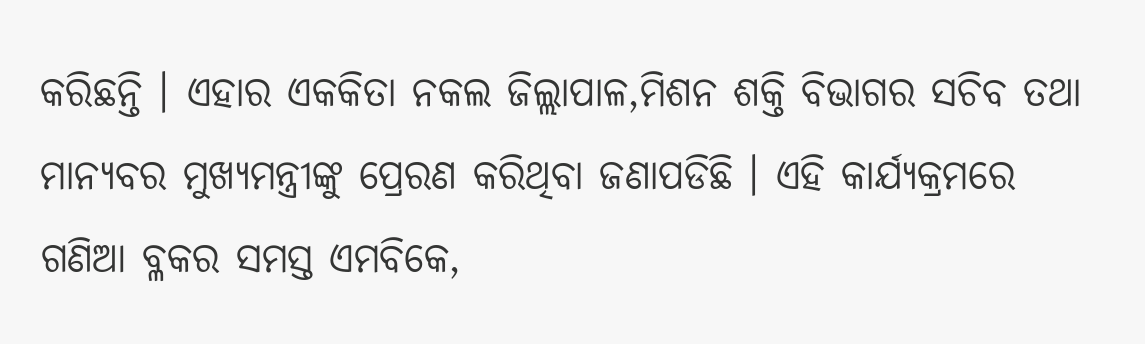କରିଛନ୍ତି । ଏହାର ଏକକିତା ନକଲ ଜିଲ୍ଲାପାଳ,ମିଶନ ଶକ୍ତି ବିଭାଗର ସଚିବ ତଥା ମାନ୍ୟବର ମୁଖ୍ୟମନ୍ତ୍ରୀଙ୍କୁ ପ୍ରେରଣ କରିଥିବା ଜଣାପଡିଛି । ଏହି କାର୍ଯ୍ୟକ୍ରମରେ ଗଣିଆ ବ୍ଳକର ସମସ୍ତ ଏମବିକେ,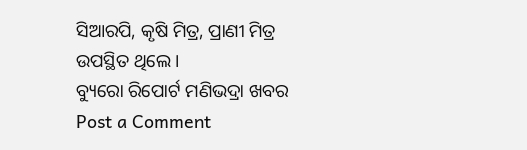ସିଆରପି, କୃଷି ମିତ୍ର, ପ୍ରାଣୀ ମିତ୍ର ଉପସ୍ଥିତ ଥିଲେ ।
ବ୍ୟୁରୋ ରିପୋର୍ଟ ମଣିଭଦ୍ରା ଖବର
Post a Comment